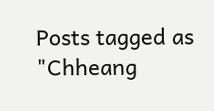Posts tagged as "Chheang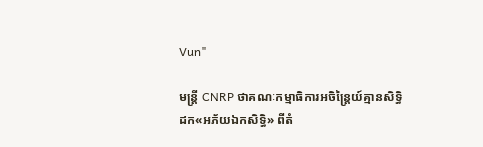Vun"

មន្រ្តី CNRP ថាគណៈកម្មាធិការអចិន្រ្តៃយ៍គ្មានសិទ្ធិដក«អភ័យឯកសិទ្ធិ» ពីតំ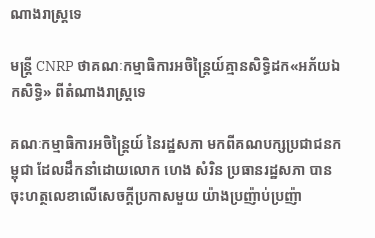ណាងរាស្ត្រទេ

មន្រ្តី CNRP ថាគណៈកម្មាធិការអចិន្រ្តៃយ៍គ្មានសិទ្ធិដក«អភ័យឯកសិទ្ធិ» ពីតំណាងរាស្ត្រទេ

គណៈកម្មាធិការអចិន្ត្រៃយ៍ នៃរដ្ឋសភា មកពីគណបក្សប្រជាជនកម្ពុជា ដែលដឹកនាំដោយលោក ហេង សំរិន ប្រធានរដ្ឋសភា បានចុះហត្ថលេខាលើសេចក្ដីប្រកាសមួយ យ៉ាងប្រញ៉ាប់ប្រញ៉ា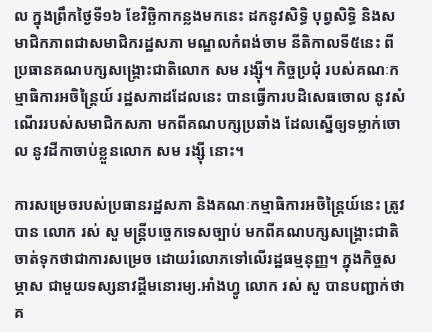ល ក្នុងព្រឹកថ្ងៃទី១៦ ខែវិច្ឆិកាកន្លងមកនេះ ដកនូវសិទ្ធិ បុព្វសិទ្ធិ និងសមាជិកភាពជាសមាជិករដ្ឋសភា មណ្ឌលកំពង់ចាម នីតិកាលទី៥នេះ ពីប្រធានគណបក្សសង្គ្រោះជាតិលោក សម រង្ស៊ី។ កិច្ចប្រជុំ របស់គណៈកម្មាធិការអចិន្ត្រៃយ៍ រដ្ឋសភាដដែលនេះ បានធ្វើការបដិសេធចោល នូវសំណើររបស់សមាជិកសភា មកពីគណបក្សប្រឆាំង ដែលស្នើឲ្យទម្លាក់ចោល នូវដីកាចាប់ខ្លួនលោក សម រង្ស៊ី នោះ។

ការសម្រេចរបស់ប្រធានរដ្ឋសភា និងគណៈកម្មាធិការអចិន្ត្រៃយ៍នេះ ត្រូវបាន លោក រស់ សួ មន្រ្តីបច្ចេកទេសច្បាប់ មកពីគណបក្សសង្គ្រោះជាតិ ចាត់ទុកថាជាការសម្រេច ដោយរំលោភទៅលើរដ្ឋធម្មនុញ្ញ។ ក្នុងកិច្ចសម្ភាស ជាមួយទស្សនាវដ្តីមនោរម្យ.អាំងហ្វូ លោក រស់ សួ បានបញ្ជាក់ថា គ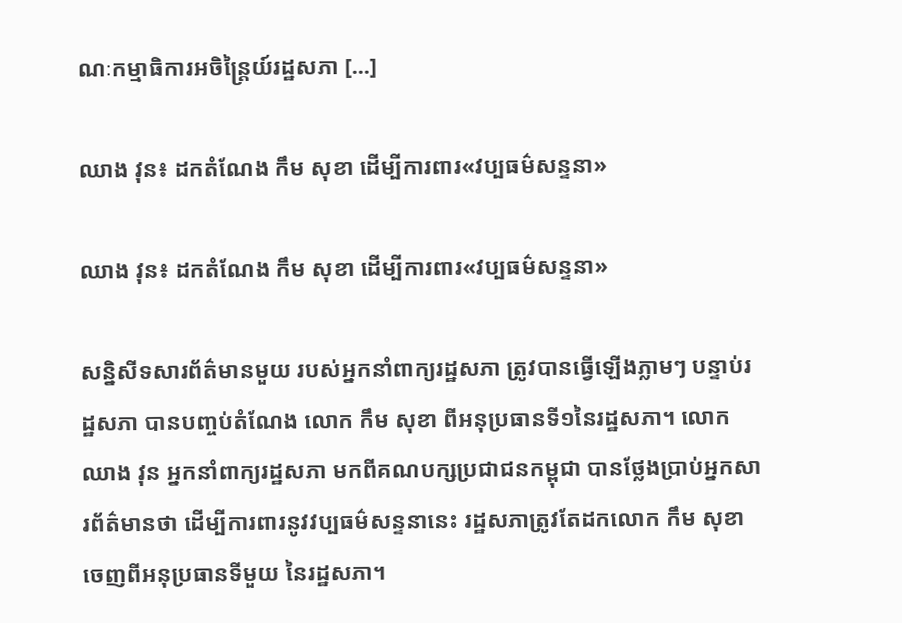ណៈកម្មាធិការអចិន្រ្តៃយ៍រដ្ឋសភា [...]

ឈាង វុន៖ ដកតំណែង កឹម សុខា ដើម្បីការពារ«វប្បធម៌សន្ទនា»

ឈាង វុន៖ ដកតំណែង កឹម សុខា ដើម្បីការពារ«វប្បធម៌សន្ទនា»

សន្និសីទសារព័ត៌មានមួយ របស់អ្នកនាំពាក្យរដ្ឋសភា ត្រូវបានធ្វើឡើងភ្លាមៗ បន្ទាប់រដ្ឋសភា បានបញ្ចប់តំណែង លោក កឹម សុខា ពីអនុប្រធានទី១នៃរដ្ឋសភា។ លោក ឈាង វុន អ្នកនាំពាក្យរដ្ឋសភា មកពីគណបក្សប្រជាជនកម្ពុជា បានថ្លែងប្រាប់អ្នកសារព័ត៌មានថា ដើម្បីការពារនូវវប្បធម៌សន្ទនានេះ រដ្ឋសភាត្រូវតែដកលោក កឹម សុខា ចេញពីអនុប្រធានទីមួយ នៃរដ្ឋសភា។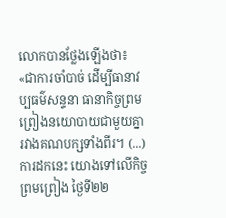លោកបានថ្លែងឡើងថា៖ «ជាការចាំបាច់ ដើម្បីធានាវប្បធម៌សន្ទនា ធានាកិច្ចព្រមព្រៀងនយោបាយជាមួយគ្នា រវាងគណបក្សទាំងពីរ។ (...) ការដកនេះ យោងទៅលើកិច្ចព្រមព្រៀង ថ្ងៃទី២២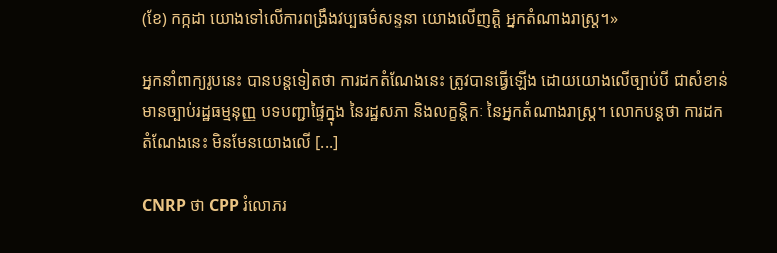(ខែ) កក្កដា យោងទៅលើការពង្រឹងវប្បធម៌សន្ទនា យោងលើញត្តិ អ្នកតំណាងរាស្រ្ត។»

អ្នកនាំពាក្យរូបនេះ បានបន្តទៀតថា ការដកតំណែងនេះ ត្រូវបានធ្វើឡើង ដោយយោងលើច្បាប់បី ជាសំខាន់ មានច្បាប់រដ្ឋធម្មនុញ្ញ បទបញ្ជាផ្ទៃក្នុង នៃរដ្ឋសភា និងលក្ខន្តិកៈ នៃអ្នកតំណាងរាស្រ្ត។ លោកបន្តថា ការដកតំណែងនេះ មិនមែនយោងលើ [...]

CNRP ថា CPP រំលោភរ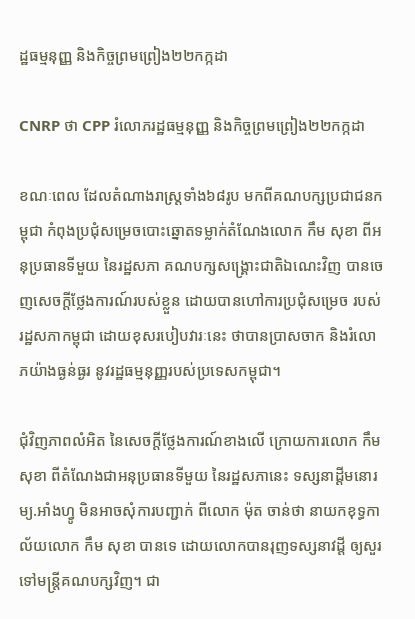ដ្ឋធម្មនុញ្ញ និងកិច្ចព្រមព្រៀង២២កក្កដា

CNRP ថា CPP រំលោភរដ្ឋធម្មនុញ្ញ និងកិច្ចព្រមព្រៀង២២កក្កដា

ខណៈពេល ដែលតំណាងរាស្ត្រទាំង៦៨រូប មកពីគណបក្សប្រជាជនកម្ពុជា កំពុងប្រជុំសម្រេចបោះឆ្នោតទម្លាក់តំណែងលោក កឹម សុខា ពីអនុប្រធានទីមួយ នៃរដ្ឋសភា គណបក្សសង្គ្រោះជាតិឯណេះវិញ បានចេញសេចក្ដីថ្លែងការណ៍របស់ខ្លួន ដោយបានហៅការប្រជុំសម្រេច របស់រដ្ឋសភាកម្ពុជា ដោយខុសរបៀបវារៈនេះ ថាបានប្រាសចាក និងរំលោភយ៉ាងធ្ងន់ធ្ងរ នូវរដ្ឋធម្មនុញ្ញរបស់ប្រទេសកម្ពុជា។

ជុំវិញភាពលំអិត នៃសេចក្ដីថ្លែងការណ៍ខាងលើ ក្រោយការលោក កឹម សុខា ពីតំណែងជាអនុប្រធានទីមួយ នៃរដ្ឋសភានេះ ទស្សនាដ្តីមនោរម្យ.អាំងហ្វូ មិនអាចសុំការបញ្ជាក់ ពីលោក ម៉ុត ចាន់ថា នាយកខុទ្ធកាល័យលោក កឹម សុខា បានទេ ដោយលោកបានរុញទស្សនាវដ្ដី ឲ្យសួរទៅមន្រ្តីគណបក្សវិញ។ ជា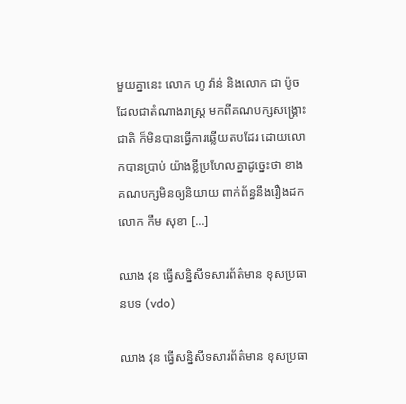មួយគ្នានេះ លោក ហូ វ៉ាន់ និងលោក ជា ប៉ូច ដែលជាតំណាងរាស្ត្រ មកពីគណបក្សសង្គ្រោះជាតិ ក៏មិនបានធ្វើការឆ្លើយតបដែរ ដោយលោកបានប្រាប់ យ៉ាងខ្លីប្រហែលគ្នាដូច្នេះថា ខាងគណបក្សមិនឲ្យនិយាយ ពាក់ព័ន្ធនឹងរឿងដកលោក កឹម សុខា [...]

ឈាង វុន ធ្វើសន្និសីទសារព័ត៌មាន ខុសប្រធានបទ (vdo)

ឈាង វុន ធ្វើសន្និសីទសារព័ត៌មាន ខុសប្រធា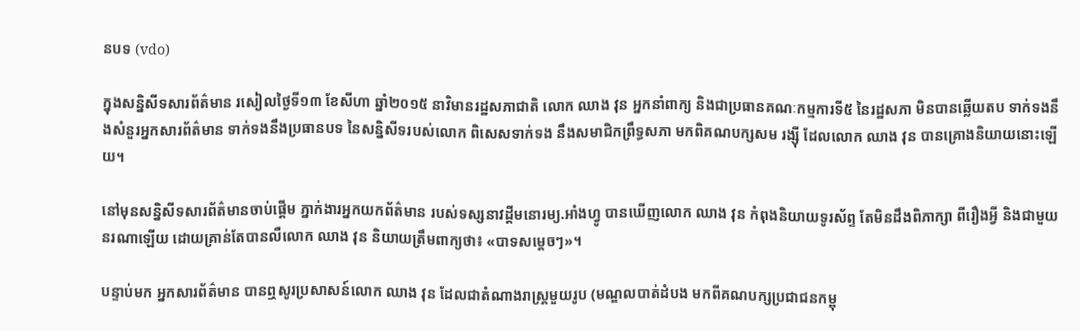នបទ (vdo)

ក្នុងសន្និសីទសារព័ត៌មាន រសៀលថ្ងៃទី១៣ ខែសីហា ឆ្នាំ២០១៥ នាវិមានរដ្ឋសភាជាតិ លោក ឈាង វុន អ្នកនាំពាក្យ និងជាប្រធានគណៈកម្មការទី៥ នៃរដ្ឋសភា មិនបានឆ្លើយតប ទាក់ទងនឹងសំនួរអ្នកសារព័ត៌មាន ទាក់ទងនឹងប្រធានបទ នៃសន្និសីទរបស់លោក ពិសេសទាក់ទង នឹងសមាជិកព្រឹទ្ធសភា មកពិគណបក្សសម រង្ស៊ី ដែលលោក ឈាង វុន បានគ្រោងនិយាយនោះឡើយ។

នៅមុនសន្និសីទសារព័ត៌មានចាប់ផ្តើម ភ្នាក់ងារអ្នកយកព័ត៌មាន របស់ទស្សនាវដ្តីមនោរម្យ.អាំងហ្វូ បានឃើញលោក ឈាង វុន កំពុងនិយាយទូរស័ព្ទ តែមិនដឹងពិភាក្សា ពីរឿងអ្វី និងជាមួយនរណាឡើយ ដោយគ្រាន់តែបានលឺលោក ឈាង វុន និយាយត្រឹមពាក្យថា៖ «បាទសម្តេចៗ»។

បន្ទាប់មក អ្នកសារព័ត៌មាន បានឮសូរប្រសាសន៍លោក ឈាង វុន ដែលជាតំណាងរាស្រ្តមួយរូប (មណ្ឌលបាត់ដំបង មកពីគណបក្សប្រជាជនកម្ពុ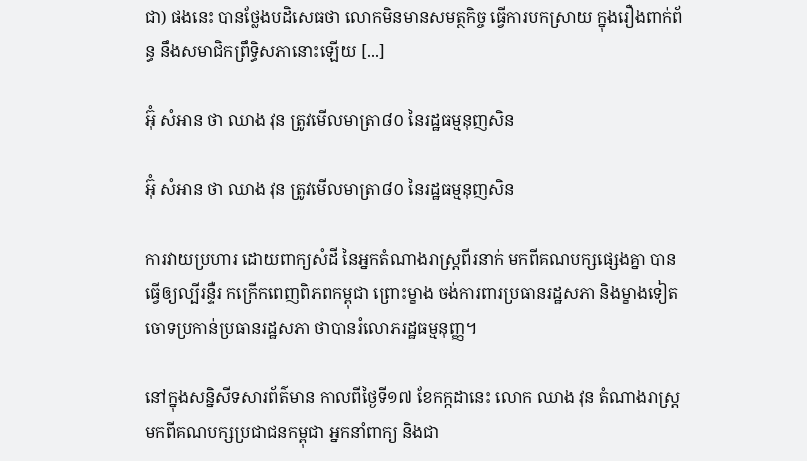ជា) ផងនេះ បានថ្លែងបដិសេធថា លោកមិនមានសមត្ថកិច្ច ធ្វើការបកស្រាយ ក្នុងរឿងពាក់ព័ន្ធ នឹងសមាជិកព្រឹទ្ធិសភានោះឡើយ [...]

អ៊ុំ សំអាន ថា ឈាង វុន ត្រូវមើលមាត្រា៨០ នៃរដ្ឋធម្មនុញសិន

អ៊ុំ សំអាន ថា ឈាង វុន ត្រូវមើលមាត្រា៨០ នៃរដ្ឋធម្មនុញសិន

ការវាយប្រហារ ដោយពាក្យសំដី នៃអ្នកតំណាងរាស្រ្តពីរនាក់ មកពីគណបក្សផ្សេងគ្នា បានធ្វើឲ្យល្បីរន្ទឺរ កក្រើកពេញពិភពកម្ពុជា ព្រោះម្ខាង ចង់ការពារប្រធានរដ្ឋសភា និងម្ខាងទៀត ចោទប្រកាន់ប្រធានរដ្ឋសភា ថាបានរំលោភរដ្ឋធម្មនុញ្ញ។

នៅក្នុងសន្និសីទសារព័ត៌មាន កាលពីថ្ងៃទី១៧ ខែកក្កដានេះ លោក ឈាង វុន តំណាងរាស្ត្រ មកពីគណបក្សប្រជាជនកម្ពុជា អ្នកនាំពាក្យ និងជា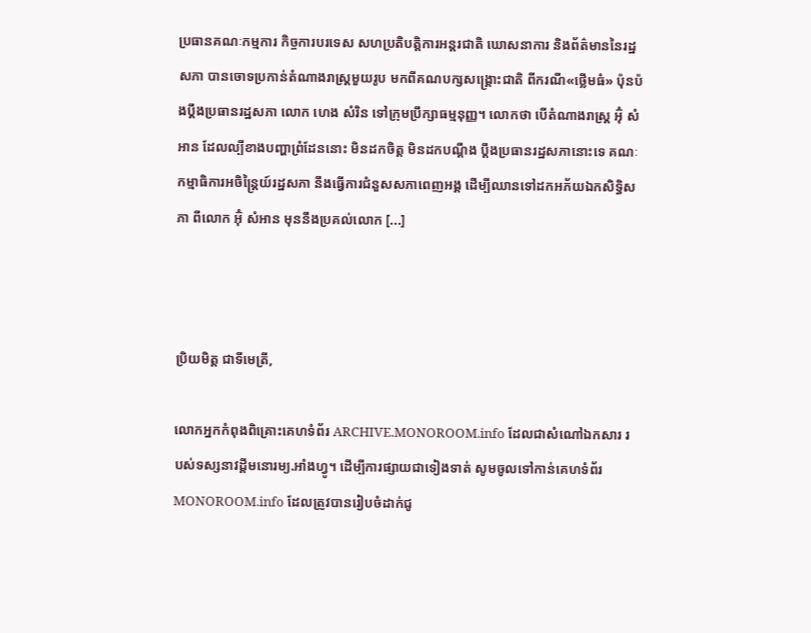ប្រធានគណៈកម្មការ កិច្ចការបរទេស សហប្រតិបត្តិការអន្តរជាតិ ឃោសនាការ និងព័ត៌មាននៃរដ្ឋសភា បានចោទប្រកាន់តំណាងរាស្រ្តមួយរូប មកពីគណបក្សសង្គ្រោះជាតិ ពីករណី«ថ្លើមធំ» ប៉ុនប៉ងប្តឹងប្រធានរដ្ឋសភា លោក ហេង សំរិន ទៅក្រុមប្រឹក្សាធម្មនុញ្ញ។ លោកថា បើតំណាងរាស្រ្ត អ៊ុំ សំអាន ដែលល្បីខាងបញ្ហាព្រំដែននោះ មិនដកចិត្ត មិនដកបណ្តឹង ប្តឹងប្រធានរដ្ឋសភានោះទេ គណៈកម្មាធិការអចិន្ត្រៃយ៍រដ្ឋសភា នឹងធ្វើការជំនួសសភាពេញអង្គ ដើម្បីឈានទៅដកអភ័យឯកសិទ្ធិសភា ពីលោក អ៊ុំ សំអាន មុននឹងប្រគល់លោក [...]



ប្រិយមិត្ត ជាទីមេត្រី,

លោកអ្នកកំពុងពិគ្រោះគេហទំព័រ ARCHIVE.MONOROOM.info ដែលជាសំណៅឯកសារ របស់ទស្សនាវដ្ដីមនោរម្យ.អាំងហ្វូ។ ដើម្បីការផ្សាយជាទៀងទាត់ សូមចូលទៅកាន់គេហទំព័រ MONOROOM.info ដែលត្រូវបានរៀបចំដាក់ជូ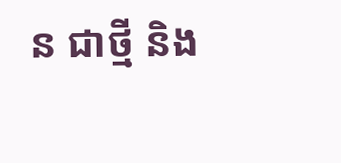ន ជាថ្មី និង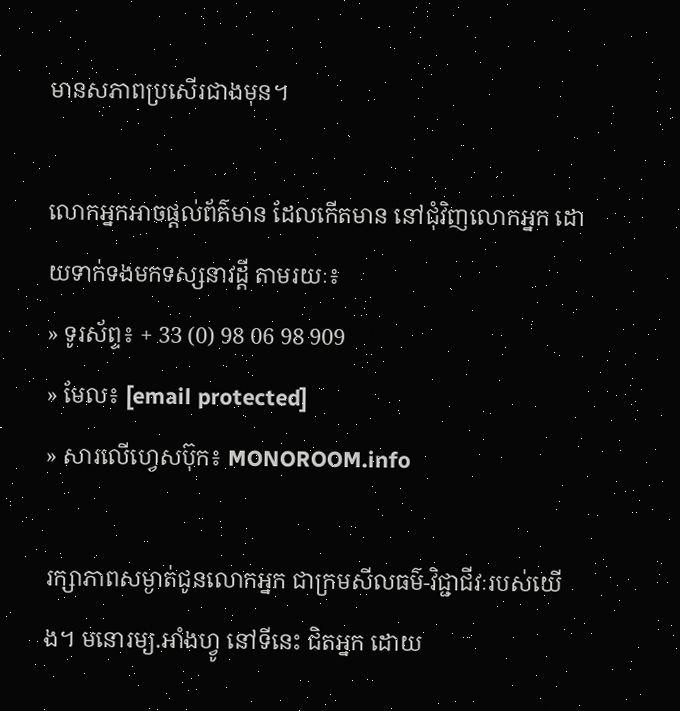មានសភាពប្រសើរជាងមុន។

លោកអ្នកអាចផ្ដល់ព័ត៌មាន ដែលកើតមាន នៅជុំវិញលោកអ្នក ដោយទាក់ទងមកទស្សនាវដ្ដី តាមរយៈ៖
» ទូរស័ព្ទ៖ + 33 (0) 98 06 98 909
» មែល៖ [email protected]
» សារលើហ្វេសប៊ុក៖ MONOROOM.info

រក្សាភាពសម្ងាត់ជូនលោកអ្នក ជាក្រមសីលធម៌-វិជ្ជាជីវៈរបស់យើង។ មនោរម្យ.អាំងហ្វូ នៅទីនេះ ជិតអ្នក ដោយ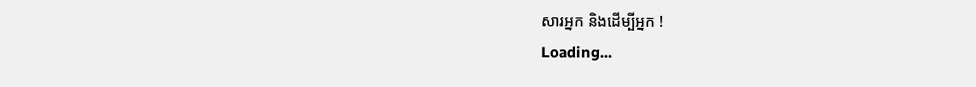សារអ្នក និងដើម្បីអ្នក !
Loading...